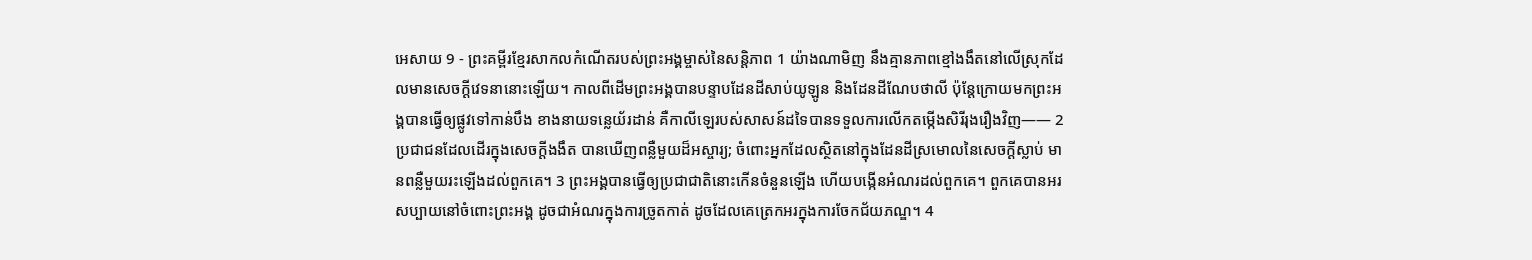អេសាយ 9 - ព្រះគម្ពីរខ្មែរសាកលកំណើតរបស់ព្រះអង្គម្ចាស់នៃសន្តិភាព 1 យ៉ាងណាមិញ នឹងគ្មានភាពខ្មៅងងឹតនៅលើស្រុកដែលមានសេចក្ដីវេទនានោះឡើយ។ កាលពីដើមព្រះអង្គបានបន្ទាបដែនដីសាប់យូឡូន និងដែនដីណែបថាលី ប៉ុន្តែក្រោយមកព្រះអង្គបានធ្វើឲ្យផ្លូវទៅកាន់បឹង ខាងនាយទន្លេយ័រដាន់ គឺកាលីឡេរបស់សាសន៍ដទៃបានទទួលការលើកតម្កើងសិរីរុងរឿងវិញ—— 2 ប្រជាជនដែលដើរក្នុងសេចក្ដីងងឹត បានឃើញពន្លឺមួយដ៏អស្ចារ្យ; ចំពោះអ្នកដែលស្ថិតនៅក្នុងដែនដីស្រមោលនៃសេចក្ដីស្លាប់ មានពន្លឺមួយរះឡើងដល់ពួកគេ។ 3 ព្រះអង្គបានធ្វើឲ្យប្រជាជាតិនោះកើនចំនួនឡើង ហើយបង្កើនអំណរដល់ពួកគេ។ ពួកគេបានអរសប្បាយនៅចំពោះព្រះអង្គ ដូចជាអំណរក្នុងការច្រូតកាត់ ដូចដែលគេត្រេកអរក្នុងការចែកជ័យភណ្ឌ។ 4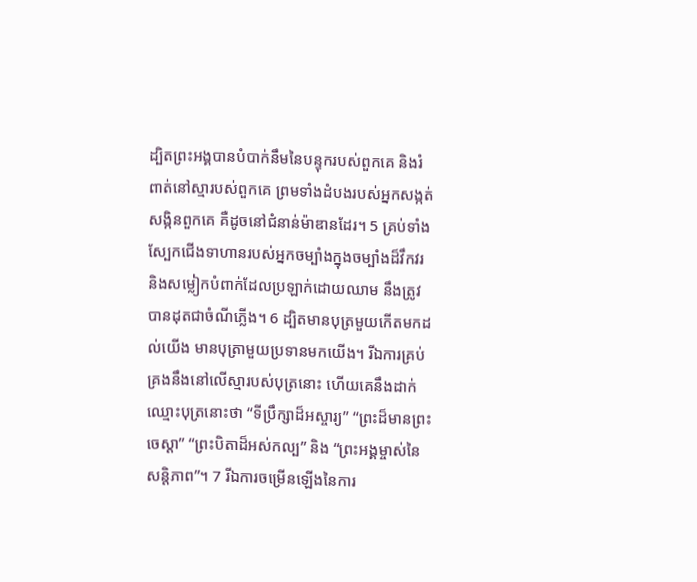ដ្បិតព្រះអង្គបានបំបាក់នឹមនៃបន្ទុករបស់ពួកគេ និងរំពាត់នៅស្មារបស់ពួកគេ ព្រមទាំងដំបងរបស់អ្នកសង្កត់សង្កិនពួកគេ គឺដូចនៅជំនាន់ម៉ាឌានដែរ។ 5 គ្រប់ទាំងស្បែកជើងទាហានរបស់អ្នកចម្បាំងក្នុងចម្បាំងដ៏វឹកវរ និងសម្លៀកបំពាក់ដែលប្រឡាក់ដោយឈាម នឹងត្រូវបានដុតជាចំណីភ្លើង។ 6 ដ្បិតមានបុត្រមួយកើតមកដល់យើង មានបុត្រាមួយប្រទានមកយើង។ រីឯការគ្រប់គ្រងនឹងនៅលើស្មារបស់បុត្រនោះ ហើយគេនឹងដាក់ឈ្មោះបុត្រនោះថា “ទីប្រឹក្សាដ៏អស្ចារ្យ” “ព្រះដ៏មានព្រះចេស្ដា” “ព្រះបិតាដ៏អស់កល្ប” និង “ព្រះអង្គម្ចាស់នៃសន្តិភាព”។ 7 រីឯការចម្រើនឡើងនៃការ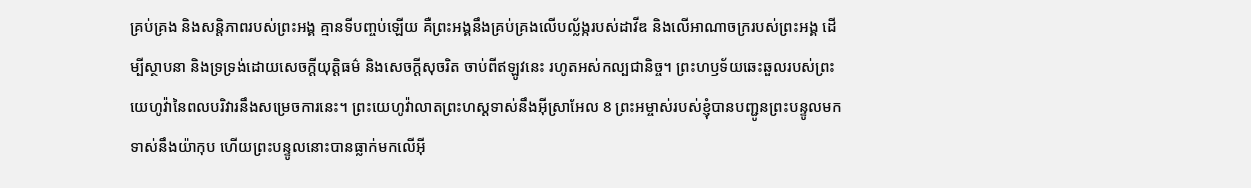គ្រប់គ្រង និងសន្តិភាពរបស់ព្រះអង្គ គ្មានទីបញ្ចប់ឡើយ គឺព្រះអង្គនឹងគ្រប់គ្រងលើបល្ល័ង្ករបស់ដាវីឌ និងលើអាណាចក្ររបស់ព្រះអង្គ ដើម្បីស្ថាបនា និងទ្រទ្រង់ដោយសេចក្ដីយុត្តិធម៌ និងសេចក្ដីសុចរិត ចាប់ពីឥឡូវនេះ រហូតអស់កល្បជានិច្ច។ ព្រះហឫទ័យឆេះឆួលរបស់ព្រះយេហូវ៉ានៃពលបរិវារនឹងសម្រេចការនេះ។ ព្រះយេហូវ៉ាលាតព្រះហស្តទាស់នឹងអ៊ីស្រាអែល 8 ព្រះអម្ចាស់របស់ខ្ញុំបានបញ្ជូនព្រះបន្ទូលមកទាស់នឹងយ៉ាកុប ហើយព្រះបន្ទូលនោះបានធ្លាក់មកលើអ៊ី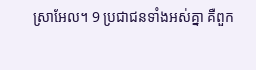ស្រាអែល។ 9 ប្រជាជនទាំងអស់គ្នា គឺពួក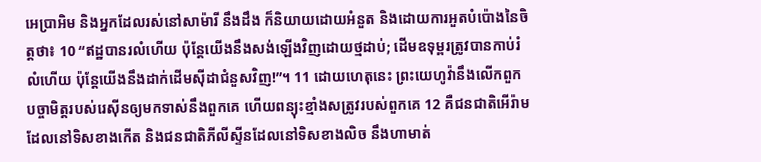អេប្រាអិម និងអ្នកដែលរស់នៅសាម៉ារី នឹងដឹង ក៏និយាយដោយអំនួត និងដោយការអួតបំប៉ោងនៃចិត្តថា៖ 10 “ឥដ្ឋបានរលំហើយ ប៉ុន្តែយើងនឹងសង់ឡើងវិញដោយថ្មដាប់; ដើមឧទុម្ពរត្រូវបានកាប់រំលំហើយ ប៉ុន្តែយើងនឹងដាក់ដើមស៊ីដាជំនួសវិញ!”។ 11 ដោយហេតុនេះ ព្រះយេហូវ៉ានឹងលើកពួកបច្ចាមិត្តរបស់រេស៊ីនឲ្យមកទាស់នឹងពួកគេ ហើយពន្យុះខ្មាំងសត្រូវរបស់ពួកគេ 12 គឺជនជាតិអើរ៉ាមដែលនៅទិសខាងកើត និងជនជាតិភីលីស្ទីនដែលនៅទិសខាងលិច នឹងហាមាត់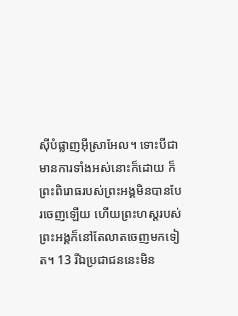ស៊ីបំផ្លាញអ៊ីស្រាអែល។ ទោះបីជាមានការទាំងអស់នោះក៏ដោយ ក៏ព្រះពិរោធរបស់ព្រះអង្គមិនបានបែរចេញឡើយ ហើយព្រះហស្តរបស់ព្រះអង្គក៏នៅតែលាតចេញមកទៀត។ 13 រីឯប្រជាជននេះមិន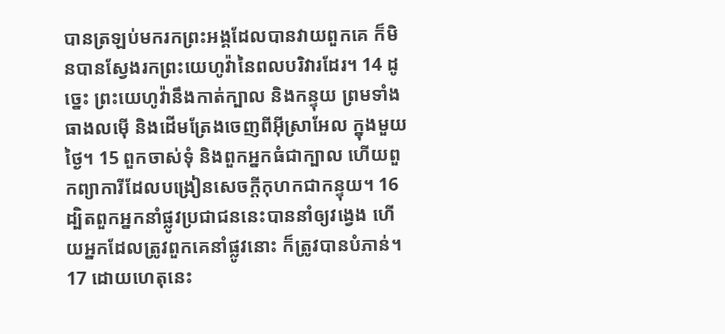បានត្រឡប់មករកព្រះអង្គដែលបានវាយពួកគេ ក៏មិនបានស្វែងរកព្រះយេហូវ៉ានៃពលបរិវារដែរ។ 14 ដូច្នេះ ព្រះយេហូវ៉ានឹងកាត់ក្បាល និងកន្ទុយ ព្រមទាំងធាងលម៉ើ និងដើមត្រែងចេញពីអ៊ីស្រាអែល ក្នុងមួយថ្ងៃ។ 15 ពួកចាស់ទុំ និងពួកអ្នកធំជាក្បាល ហើយពួកព្យាការីដែលបង្រៀនសេចក្ដីកុហកជាកន្ទុយ។ 16 ដ្បិតពួកអ្នកនាំផ្លូវប្រជាជននេះបាននាំឲ្យវង្វេង ហើយអ្នកដែលត្រូវពួកគេនាំផ្លូវនោះ ក៏ត្រូវបានបំភាន់។ 17 ដោយហេតុនេះ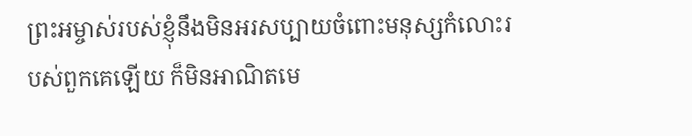ព្រះអម្ចាស់របស់ខ្ញុំនឹងមិនអរសប្បាយចំពោះមនុស្សកំលោះរបស់ពួកគេឡើយ ក៏មិនអាណិតមេ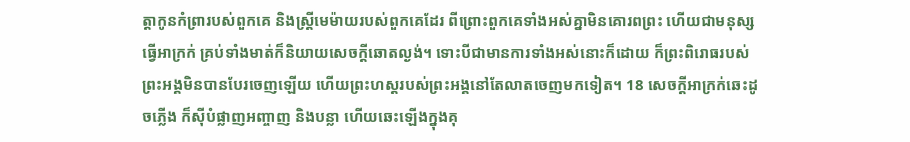ត្តាកូនកំព្រារបស់ពួកគេ និងស្ត្រីមេម៉ាយរបស់ពួកគេដែរ ពីព្រោះពួកគេទាំងអស់គ្នាមិនគោរពព្រះ ហើយជាមនុស្សធ្វើអាក្រក់ គ្រប់ទាំងមាត់ក៏និយាយសេចក្ដីឆោតល្ងង់។ ទោះបីជាមានការទាំងអស់នោះក៏ដោយ ក៏ព្រះពិរោធរបស់ព្រះអង្គមិនបានបែរចេញឡើយ ហើយព្រះហស្តរបស់ព្រះអង្គនៅតែលាតចេញមកទៀត។ 18 សេចក្ដីអាក្រក់ឆេះដូចភ្លើង ក៏ស៊ីបំផ្លាញអញ្ចាញ និងបន្លា ហើយឆេះឡើងក្នុងគុ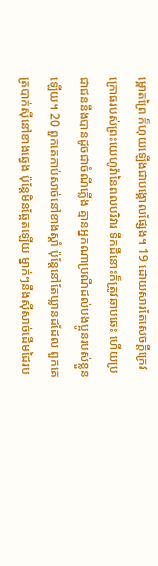ម្ពោតព្រៃ ក៏ហុយឡើងជាបង្គោលផ្សែង។ 19 ដោយសារតែសេចក្ដីក្រេវក្រោធរបស់ព្រះយេហូវ៉ានៃពលបរិវារ ទឹកដីនោះក៏ត្រូវឆាបឆេះ ហើយប្រជាជននឹងបានដូចជាចំណីភ្លើង គ្មានអ្នកណាប្រណីដល់បងប្អូនរបស់ខ្លួនឡើយ។ 20 ពួកគេកាប់សាច់នៅខាងស្ដាំ ប៉ុន្តែនៅតែឃ្លានដដែល ពួកគេត្របាក់ស៊ីនៅខាងឆ្វេង ប៉ុន្តែមិនឆ្អែតឡើយ ម្នាក់ៗនឹងស៊ីសាច់ដើមដៃរប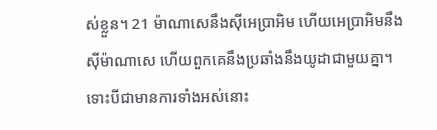ស់ខ្លួន។ 21 ម៉ាណាសេនឹងស៊ីអេប្រាអិម ហើយអេប្រាអិមនឹងស៊ីម៉ាណាសេ ហើយពួកគេនឹងប្រឆាំងនឹងយូដាជាមួយគ្នា។ ទោះបីជាមានការទាំងអស់នោះ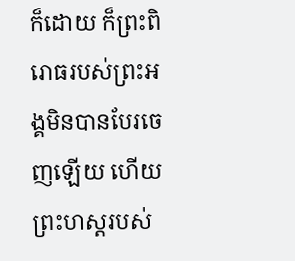ក៏ដោយ ក៏ព្រះពិរោធរបស់ព្រះអង្គមិនបានបែរចេញឡើយ ហើយព្រះហស្តរបស់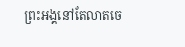ព្រះអង្គនៅតែលាតចេ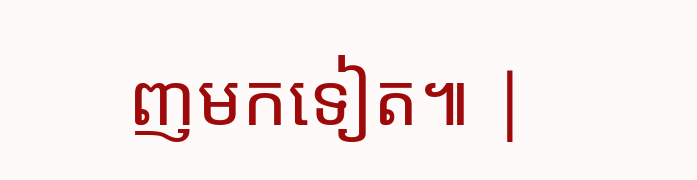ញមកទៀត៕ |